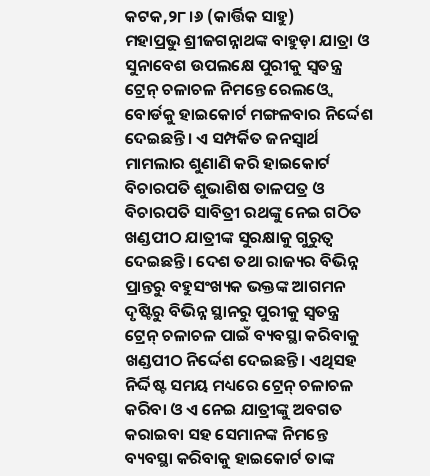କଟକ,୨୮।୬ (କାର୍ତ୍ତିକ ସାହୁ)
ମହାପ୍ରଭୁ ଶ୍ରୀଜଗନ୍ନାଥଙ୍କ ବାହୁଡ଼ା ଯାତ୍ରା ଓ ସୁନାବେଶ ଉପଲକ୍ଷେ ପୁରୀକୁ ସ୍ବତନ୍ତ୍ର ଟ୍ରେନ୍ ଚଳାଚଳ ନିମନ୍ତେ ରେଲଓ୍ବେ ବୋର୍ଡକୁ ହାଇକୋର୍ଟ ମଙ୍ଗଳବାର ନିର୍ଦ୍ଦେଶ ଦେଇଛନ୍ତି। ଏ ସମ୍ପର୍କିତ ଜନସ୍ବାର୍ଥ ମାମଲାର ଶୁଣାଣି କରି ହାଇକୋର୍ଟ ବିଚାରପତି ଶୁଭାଶିଷ ତାଳପତ୍ର ଓ ବିଚାରପତି ସାବିତ୍ରୀ ରଥଙ୍କୁ ନେଇ ଗଠିତ ଖଣ୍ଡପୀଠ ଯାତ୍ରୀଙ୍କ ସୁରକ୍ଷାକୁ ଗୁରୁତ୍ୱ ଦେଇଛନ୍ତି। ଦେଶ ତଥା ରାଜ୍ୟର ବିଭିନ୍ନ ପ୍ରାନ୍ତରୁ ବହୁସଂଖ୍ୟକ ଭକ୍ତଙ୍କ ଆଗମନ ଦୃଷ୍ଟିରୁ ବିଭିନ୍ନ ସ୍ଥାନରୁ ପୁରୀକୁ ସ୍ବତନ୍ତ୍ର ଟ୍ରେନ୍ ଚଳାଚଳ ପାଇଁ ବ୍ୟବସ୍ଥା କରିବାକୁ ଖଣ୍ଡପୀଠ ନିର୍ଦ୍ଦେଶ ଦେଇଛନ୍ତି। ଏଥିସହ ନିର୍ଦ୍ଦିଷ୍ଟ ସମୟ ମଧ୍ୟରେ ଟ୍ରେନ୍ ଚଳାଚଳ କରିବା ଓ ଏ ନେଇ ଯାତ୍ରୀଙ୍କୁ ଅବଗତ କରାଇବା ସହ ସେମାନଙ୍କ ନିମନ୍ତେ ବ୍ୟବସ୍ଥା କରିବାକୁ ହାଇକୋର୍ଟ ତାଙ୍କ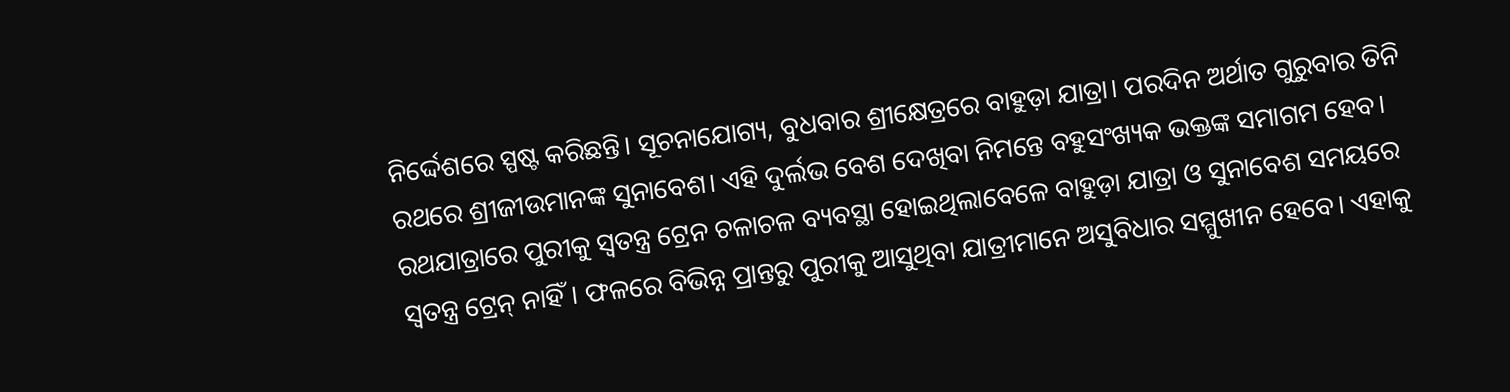ନିର୍ଦ୍ଦେଶରେ ସ୍ପଷ୍ଟ କରିଛନ୍ତି। ସୂଚନାଯୋଗ୍ୟ, ବୁଧବାର ଶ୍ରୀକ୍ଷେତ୍ରରେ ବାହୁଡ଼ା ଯାତ୍ରା। ପରଦିନ ଅର୍ଥାତ ଗୁରୁବାର ତିନି ରଥରେ ଶ୍ରୀଜୀଉମାନଙ୍କ ସୁନାବେଶ। ଏହି ଦୁର୍ଲଭ ବେଶ ଦେଖିବା ନିମନ୍ତେ ବହୁସଂଖ୍ୟକ ଭକ୍ତଙ୍କ ସମାଗମ ହେବ। ରଥଯାତ୍ରାରେ ପୁରୀକୁ ସ୍ବତନ୍ତ୍ର ଟ୍ରେନ ଚଳାଚଳ ବ୍ୟବସ୍ଥା ହୋଇଥିଲାବେଳେ ବାହୁଡ଼ା ଯାତ୍ରା ଓ ସୁନାବେଶ ସମୟରେ ସ୍ବତନ୍ତ୍ର ଟ୍ରେନ୍ ନାହିଁ। ଫଳରେ ବିଭିନ୍ନ ପ୍ରାନ୍ତରୁ ପୁରୀକୁ ଆସୁଥିବା ଯାତ୍ରୀମାନେ ଅସୁବିଧାର ସମ୍ମୁଖୀନ ହେବେ। ଏହାକୁ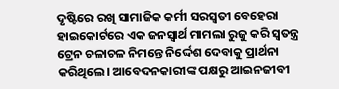ଦୃଷ୍ଟିରେ ରଖି ସାମାଜିକ କର୍ମୀ ସରସ୍ବତୀ ବେହେରା ହାଇକୋର୍ଟରେ ଏକ ଜନସ୍ବାର୍ଥ ମାମଲା ରୁଜୁ କରି ସ୍ବତନ୍ତ୍ର ଟ୍ରେନ ଚଳାଚଳ ନିମନ୍ତେ ନିର୍ଦ୍ଦେଶ ଦେବାକୁ ପ୍ରାର୍ଥନା କରିଥିଲେ। ଆବେଦନକାରୀଙ୍କ ପକ୍ଷରୁ ଆଇନଜୀବୀ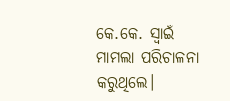କେ.କେ. ସ୍ବାଇଁ ମାମଲା ପରିଚାଳନା କରୁଥିଲେ।